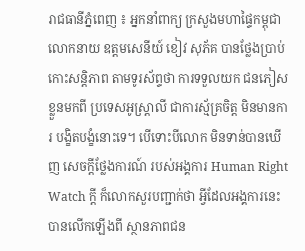រាជធានីភ្នំពេញ ៖ អ្នកនាំពាក្យ ក្រសួងមហាផ្ទៃកម្ពុជា លោកនាយ ឧត្តមសេនីយ៍ ខៀវ សុភ័គ បានថ្លែងប្រាប់ កោះសន្តិភាព តាមទូរស័ព្ទថា ការទទួលយក ជនភៀសខ្លួនមកពី ប្រទេសអូស្ត្រាលី ជាការស្ម័គ្រចិត្ត មិនមានការ បង្ខិតបង្ខំនោះទេ។ បើទោះបីលោក មិនទាន់បានឃើញ សេចក្តីថ្លែងការណ៍ របស់អង្គការ Human Right Watch ក្តី ក៏លោកសួរបញ្ជាក់ថា អ្វីដែលអង្គការនេះ បានលើកឡើងពី ស្ថានភាពជន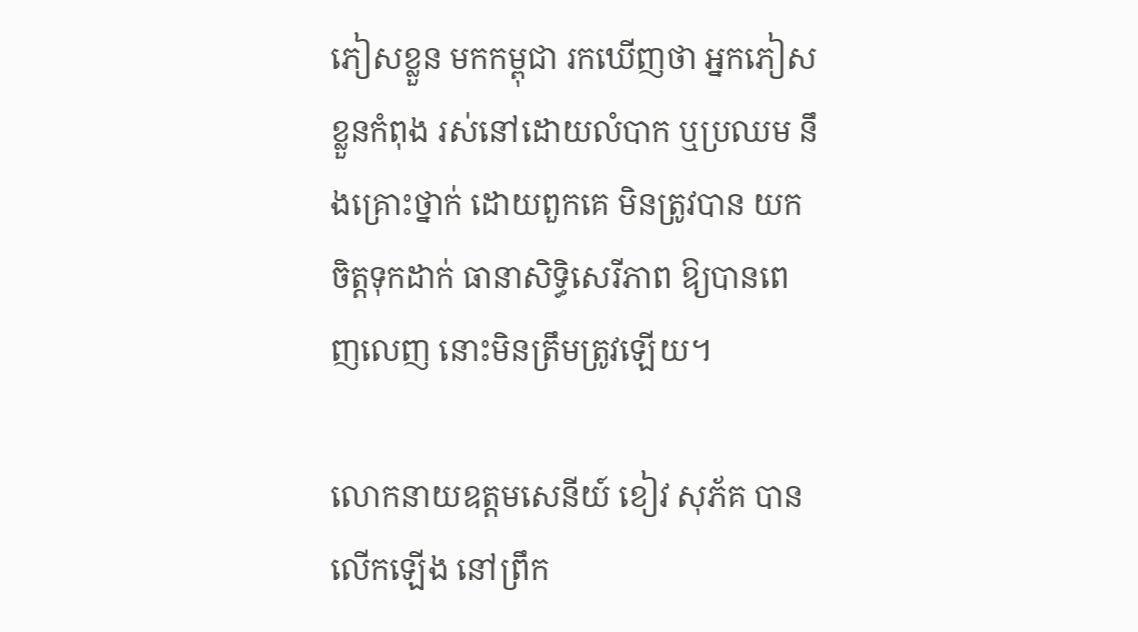ភៀសខ្លួន មកកម្ពុជា រកឃើញថា អ្នកភៀសខ្លួនកំពុង រស់នៅដោយលំបាក ឬប្រឈម នឹងគ្រោះថ្នាក់ ដោយពួកគេ មិនត្រូវបាន យកចិត្តទុកដាក់ ធានាសិទ្ធិសេរីភាព ឱ្យបានពេញលេញ នោះមិនត្រឹមត្រូវឡើយ។

លោកនាយឧត្តមសេនីយ៍ ខៀវ សុភ័គ បានលើកឡើង នៅព្រឹក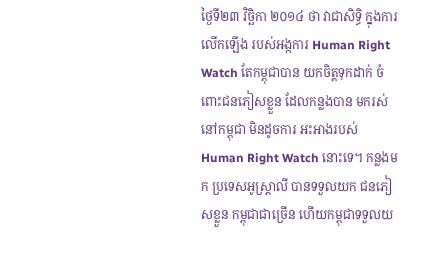ថ្ងៃទី២៣ វិច្ឆិកា ២០១៤ ថា វាជាសិទ្ធិ ក្នុងការលើកឡើង របស់អង្កការ Human Right Watch តែកម្ពុជាបាន យកចិត្តទុកដាក់ ចំពោះជនភៀសខ្លួន ដែលកន្លងបាន មករស់នៅកម្ពុជា មិនដូចការ អះអាងរបស់ Human Right Watch នោះទេ។ កន្លងមក ប្រទេសអូស្ត្រាលី បានទទួលយក ជនភៀសខ្លួន កម្ពុជាជាច្រើន ហើយកម្ពុជាទទួលយ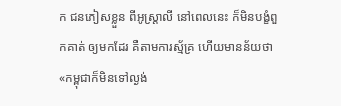ក ជនភៀសខ្លួន ពីអូស្ត្រាលី នៅពេលនេះ ក៏មិនបង្ខំពួកគាត់ ឲ្យមកដែរ គឺតាមការស្ម័គ្រ ហើយមានន័យថា «កម្ពុជាក៏មិនទៅល្ងង់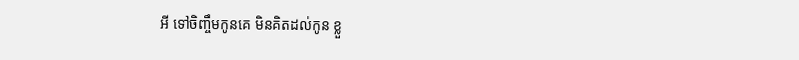អី ទៅចិញ្ចឹមកូនគេ មិនគិតដល់កូន ខ្លួ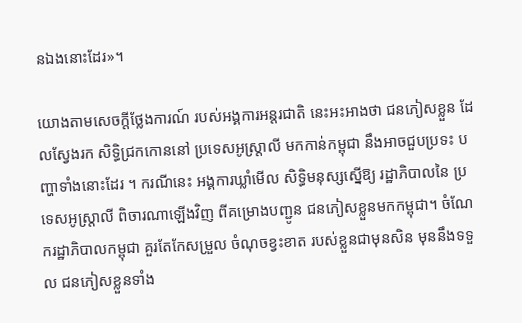នឯងនោះដែរ»។

យោងតាមសេចក្តីថ្លែងការណ៍ របស់អង្គការអន្តរជាតិ នេះអះអាងថា ជនភៀសខ្លួន ដែលស្វែងរក សិទ្ធិជ្រកកោននៅ ប្រទេសអូស្ត្រាលី មកកាន់កម្ពុជា នឹងអាចជួបប្រទះ បញ្ហាទាំងនោះដែរ ។ ករណីនេះ អង្គការឃ្លាំមើល សិទ្ធិមនុស្សស្នើឱ្យ រដ្ឋាភិបាលនៃ ប្រទេសអូស្ត្រាលី ពិចារណាឡើងវិញ ពីគម្រោងបញ្ជូន ជនភៀសខ្លួនមកកម្ពុជា។ ចំណែករដ្ឋាភិបាលកម្ពុជា គួរតែកែសម្រួល ចំណុចខ្វះខាត របស់ខ្លួនជាមុនសិន មុននឹងទទួល ជនភៀសខ្លួនទាំង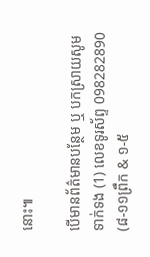នោះ៕

បើមានព័ត៌មានបន្ថែម ឬ បកស្រាយសូមទាក់ទង (1) លេខទូរស័ព្ទ 098282890 (៨-១១ព្រឹក & ១-៥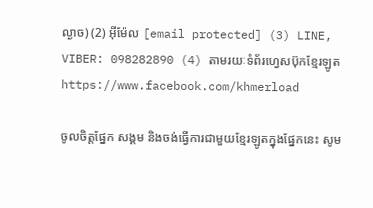ល្ងាច) (2) អ៊ីម៉ែល [email protected] (3) LINE, VIBER: 098282890 (4) តាមរយៈទំព័រហ្វេសប៊ុកខ្មែរឡូត https://www.facebook.com/khmerload

ចូលចិត្តផ្នែក សង្គម និងចង់ធ្វើការជាមួយខ្មែរឡូតក្នុងផ្នែកនេះ សូម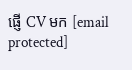ផ្ញើ CV មក [email protected]